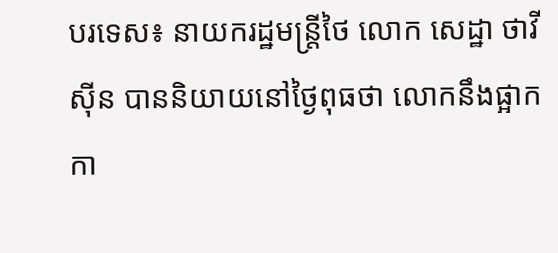បរទេស៖ នាយករដ្ឋមន្ត្រីថៃ លោក សេដ្ឋា ថាវីស៊ីន បាននិយាយនៅថ្ងៃពុធថា លោកនឹងផ្អាកកា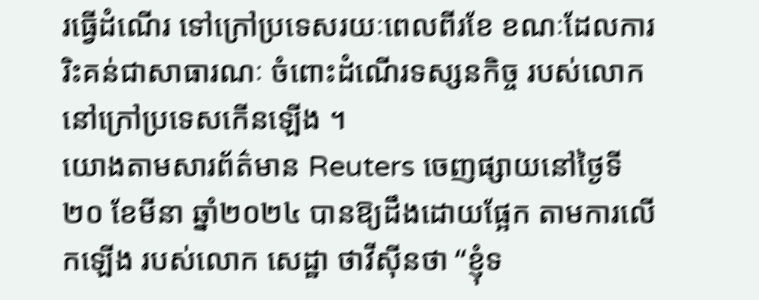រធ្វើដំណើរ ទៅក្រៅប្រទេសរយៈពេលពីរខែ ខណៈដែលការរិះគន់ជាសាធារណៈ ចំពោះដំណើរទស្សនកិច្ច របស់លោកនៅក្រៅប្រទេសកើនឡើង ។
យោងតាមសារព័ត៌មាន Reuters ចេញផ្សាយនៅថ្ងៃទី២០ ខែមីនា ឆ្នាំ២០២៤ បានឱ្យដឹងដោយផ្អែក តាមការលើកឡើង របស់លោក សេដ្ឋា ថាវីស៊ីនថា “ខ្ញុំទ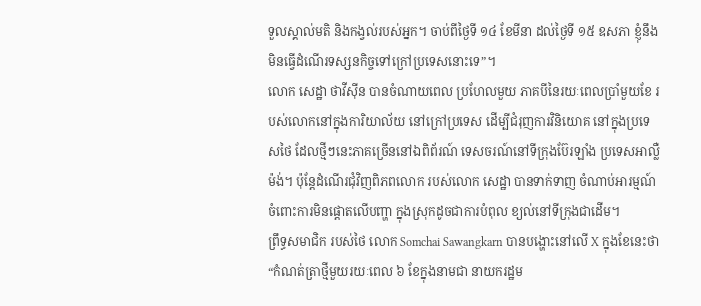ទួលស្គាល់មតិ និងកង្វល់របស់អ្នក។ ចាប់ពីថ្ងៃទី ១៤ ខែមីនា ដល់ថ្ងៃទី ១៥ ឧសភា ខ្ញុំនឹងមិនធ្វើដំណើរទស្សនកិច្ចទៅក្រៅប្រទេសនោះទេ”។
លោក សេដ្ឋា ថាវីស៊ីន បានចំណាយពេល ប្រហែលមួយ ភាគបីនៃរយៈពេលប្រាំមួយខែ របស់លោកនៅក្នុងការិយាល័យ នៅក្រៅប្រទេស ដើម្បីជំរុញការវិនិយោគ នៅក្នុងប្រទេសថៃ ដែលថ្មីៗនេះភាគច្រើននៅឯពិព័រណ៍ ទេសចរណ៍នៅទីក្រុងប៊ែរឡាំង ប្រទេសអាល្លឺម៉ង់។ ប៉ុន្តែដំណើរជុំវិញពិភពលោក របស់លោក សេដ្ឋា បានទាក់ទាញ ចំណាប់អារម្មណ៍ ចំពោះការមិនផ្តោតលើបញ្ហា ក្នុងស្រុកដូចជាការបំពុល ខ្យល់នៅទីក្រុងជាដើម។
ព្រឹទ្ធសមាជិក របស់ថៃ លោក Somchai Sawangkarn បានបង្ហោះនៅលើ X ក្នុងខែនេះថា “កំណត់ត្រាថ្មីមួយរយៈពេល ៦ ខែក្នុងនាមជា នាយករដ្ឋម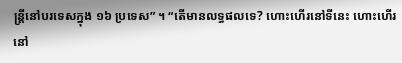ន្ត្រីនៅបរទេសក្នុង ១៦ ប្រទេស” ។ “តើមានលទ្ធផលទេ? ហោះហើរនៅទីនេះ ហោះហើរនៅ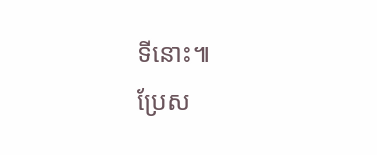ទីនោះ៕
ប្រែស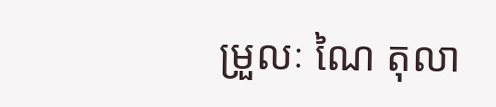ម្រួលៈ ណៃ តុលា